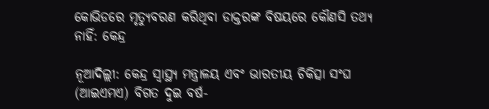କୋଭିଡରେ ମୃତ୍ୟୁବରଣ କରିଥିବା ଡାକ୍ତରଙ୍କ ବିଷୟରେ କୌଣସି ତଥ୍ୟ ନାହିଁ: କେନ୍ଦ୍ର

ନୂଆଦିଲ୍ଲୀ: କେନ୍ଦ୍ର ସ୍ୱାସ୍ଥ୍ୟ ମନ୍ତ୍ରାଳୟ ଏବଂ ଭାରତୀୟ ଚିକିତ୍ସା ସଂଘ (ଆଇଏମଏ) ବିଗତ ଦୁଇ ବର୍ଷ-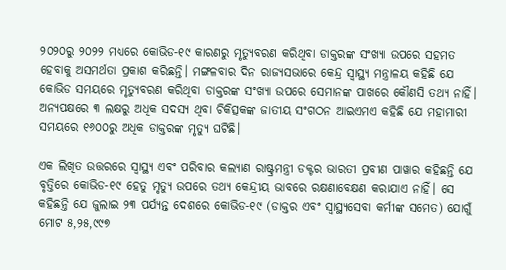୨୦୨୦ରୁ ୨୦୨୨ ମଧ୍ୟରେ କୋଭିଡ-୧୯ କାରଣରୁ ମୃତ୍ୟୁବରଣ କରିଥିବା ଡାକ୍ତରଙ୍କ ସଂଖ୍ୟା ଉପରେ ସହମତ ହେବାକୁ ଅସମର୍ଥତା ପ୍ରକାଶ କରିଛନ୍ତି। ମଙ୍ଗଳବାର ଦିନ ରାଜ୍ୟସଭାରେ କେନ୍ଦ୍ର ସ୍ୱାସ୍ଥ୍ୟ ମନ୍ତ୍ରାଳୟ କହିଛି ଯେ କୋଭିଡ ସମୟରେ ମୃତ୍ୟୁବରଣ କରିଥିବା ଡାକ୍ତରଙ୍କ ସଂଖ୍ୟା ଉପରେ ସେମାନଙ୍କ ପାଖରେ କୌଣସି ତଥ୍ୟ ନାହିଁ। ଅନ୍ୟପକ୍ଷରେ ୩ ଲକ୍ଷରୁ ଅଧିକ ସଦସ୍ୟ ଥିବା ଚିକିତ୍ସକଙ୍କ ଜାତୀୟ ସଂଗଠନ ଆଇଏମଏ କହିଛି ଯେ ମହାମାରୀ ସମୟରେ ୧୬୦୦ରୁ ଅଧିକ ଡାକ୍ତରଙ୍କ ମୃତ୍ୟୁ ଘଟିଛି।

ଏକ ଲିଖିତ ଉତ୍ତରରେ ସ୍ୱାସ୍ଥ୍ୟ ଏବଂ ପରିବାର କଲ୍ୟାଣ ରାଷ୍ଟ୍ରମନ୍ତ୍ରୀ ଡକ୍ଟର ଭାରତୀ ପ୍ରବୀଣ ପାୱାର କହିଛନ୍ତି ଯେ ବୃତ୍ତିରେ କୋଭିଡ-୧୯ ହେତୁ ମୃତ୍ୟୁ ଉପରେ ତଥ୍ୟ କେନ୍ଦ୍ରୀୟ ଭାବରେ ରକ୍ଷଣାବେକ୍ଷଣ କରାଯାଏ ନାହିଁ। ସେ କହିଛନ୍ତି ଯେ ଜୁଲାଇ ୨୩ ପର୍ଯ୍ୟନ୍ତ ଦେଶରେ କୋଭିଡ-୧୯ (ଡାକ୍ତର ଏବଂ ସ୍ୱାସ୍ଥ୍ୟସେବା କର୍ମୀଙ୍କ ସମେତ) ଯୋଗୁଁ ମୋଟ ୫,୨୫,୯୯୭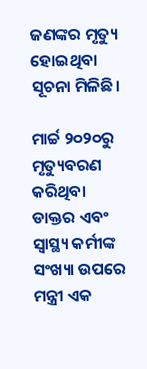ଜଣଙ୍କର ମୃତ୍ୟୁ ହୋଇଥିବା ସୂଚନା ମିଳିଛି।

ମାର୍ଚ୍ଚ ୨୦୨୦ରୁ ମୃତ୍ୟୁବରଣ କରିଥିବା ଡାକ୍ତର ଏବଂ ସ୍ୱାସ୍ଥ୍ୟ କର୍ମୀଙ୍କ ସଂଖ୍ୟା ଉପରେ ମନ୍ତ୍ରୀ ଏକ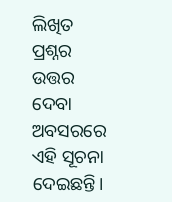ଲିଖିତ ପ୍ରଶ୍ନର ଉତ୍ତର ଦେବା ଅବସରରେ ଏହି ସୂଚନା ଦେଇଛନ୍ତି।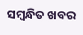ସମ୍ବନ୍ଧିତ ଖବର